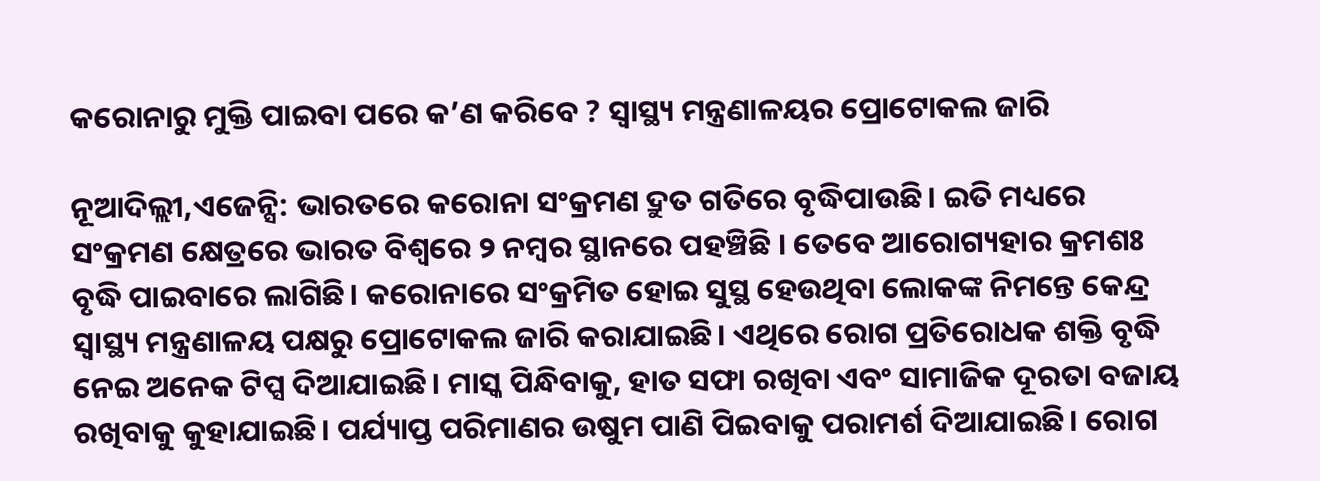କରୋନାରୁ ମୁକ୍ତି ପାଇବା ପରେ କ’ଣ କରିବେ ? ସ୍ୱାସ୍ଥ୍ୟ ମନ୍ତ୍ରଣାଳୟର ପ୍ରୋଟୋକଲ ଜାରି

ନୂଆଦିଲ୍ଲୀ,ଏଜେନ୍ସି: ଭାରତରେ କରୋନା ସଂକ୍ରମଣ ଦ୍ରୁତ ଗତିରେ ବୃଦ୍ଧିପାଉଛି। ଇତି ମଧ୍ୟରେ ସଂକ୍ରମଣ କ୍ଷେତ୍ରରେ ଭାରତ ବିଶ୍ୱରେ ୨ ନମ୍ବର ସ୍ଥାନରେ ପହଞ୍ଚିଛି । ତେବେ ଆରୋଗ୍ୟହାର କ୍ରମଶଃ ବୃଦ୍ଧି ପାଇବାରେ ଲାଗିଛି। କରୋନାରେ ସଂକ୍ରମିତ ହୋଇ ସୁସ୍ଥ ହେଉଥିବା ଲୋକଙ୍କ ନିମନ୍ତେ କେନ୍ଦ୍ର ସ୍ୱାସ୍ଥ୍ୟ ମନ୍ତ୍ରଣାଳୟ ପକ୍ଷରୁ ପ୍ରୋଟୋକଲ ଜାରି କରାଯାଇଛି। ଏଥିରେ ରୋଗ ପ୍ରତିରୋଧକ ଶକ୍ତି ବୃଦ୍ଧି ନେଇ ଅନେକ ଟିପ୍ସ ଦିଆଯାଇଛି। ମାସ୍କ ପିନ୍ଧିବାକୁ, ହାତ ସଫା ରଖିବା ଏବଂ ସାମାଜିକ ଦୂରତା ବଜାୟ ରଖିବାକୁ କୁହାଯାଇଛି। ପର୍ଯ୍ୟାପ୍ତ ପରିମାଣର ଉଷୁମ ପାଣି ପିଇବାକୁ ପରାମର୍ଶ ଦିଆଯାଇଛି। ରୋଗ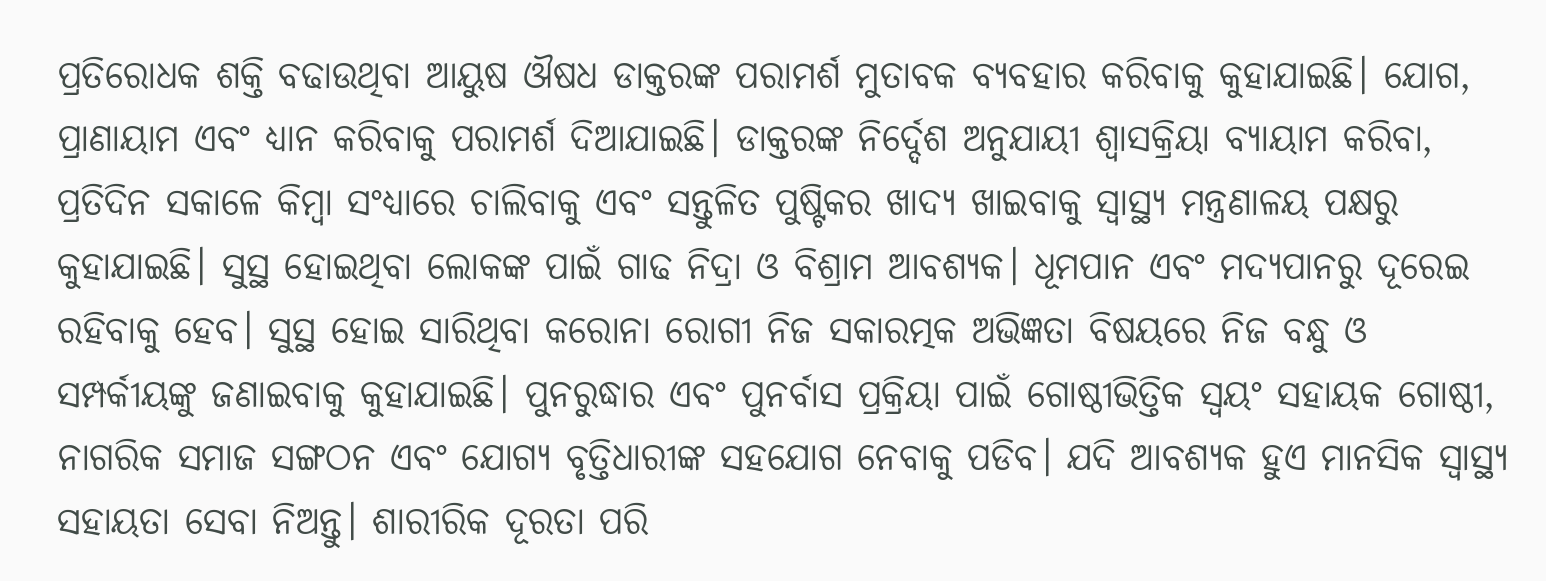ପ୍ରତିରୋଧକ ଶକ୍ତି ବଢାଉଥିବା ଆୟୁଷ ଔଷଧ ଡାକ୍ତରଙ୍କ ପରାମର୍ଶ ମୁତାବକ ବ୍ୟବହାର କରିବାକୁ କୁହାଯାଇଛି। ଯୋଗ, ପ୍ରାଣାୟାମ ଏବଂ ଧ୍ୟାନ କରିବାକୁ ପରାମର୍ଶ ଦିଆଯାଇଛି। ଡାକ୍ତରଙ୍କ ନିର୍ଦ୍ଦେଶ ଅନୁଯାୟୀ ଶ୍ୱାସକ୍ରିୟା ବ୍ୟାୟାମ କରିବା, ପ୍ରତିଦିନ ସକାଳେ କିମ୍ବା ସଂଧ୍ୟାରେ ଚାଲିବାକୁ ଏବଂ ସନ୍ତୁଳିତ ପୁଷ୍ଟିକର ଖାଦ୍ୟ ଖାଇବାକୁ ସ୍ୱାସ୍ଥ୍ୟ ମନ୍ତ୍ରଣାଳୟ ପକ୍ଷରୁ କୁହାଯାଇଛି। ସୁସ୍ଥ ହୋଇଥିବା ଲୋକଙ୍କ ପାଇଁ ଗାଢ ନିଦ୍ରା ଓ ବିଶ୍ରାମ ଆବଶ୍ୟକ। ଧୂମପାନ ଏବଂ ମଦ୍ୟପାନରୁ ଦୂରେଇ ରହିବାକୁ ହେବ। ସୁସ୍ଥ ହୋଇ ସାରିଥିବା କରୋନା ରୋଗୀ ନିଜ ସକାରତ୍ମକ ଅଭିଜ୍ଞତା ବିଷୟରେ ନିଜ ବନ୍ଧୁ ଓ ସମ୍ପର୍କୀୟଙ୍କୁ ଜଣାଇବାକୁ କୁହାଯାଇଛି। ପୁନରୁଦ୍ଧାର ଏବଂ ପୁନର୍ବାସ ପ୍ରକ୍ରିୟା ପାଇଁ ଗୋଷ୍ଠୀଭିତ୍ତିକ ସ୍ୱୟଂ ସହାୟକ ଗୋଷ୍ଠୀ, ନାଗରିକ ସମାଜ ସଙ୍ଗଠନ ଏବଂ ଯୋଗ୍ୟ ବୃତ୍ତିଧାରୀଙ୍କ ସହଯୋଗ ନେବାକୁ ପଡିବ। ଯଦି ଆବଶ୍ୟକ ହୁଏ ମାନସିକ ସ୍ୱାସ୍ଥ୍ୟ ସହାୟତା ସେବା ନିଅନ୍ତୁ। ଶାରୀରିକ ଦୂରତା ପରି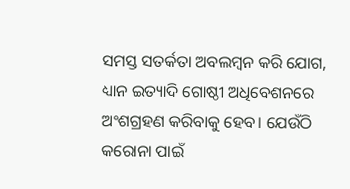ସମସ୍ତ ସତର୍କତା ଅବଲମ୍ବନ କରି ଯୋଗ, ଧ୍ୟାନ ଇତ୍ୟାଦି ଗୋଷ୍ଠୀ ଅଧିବେଶନରେ ଅଂଶଗ୍ରହଣ କରିବାକୁ ହେବ। ଯେଉଁଠି କରୋନା ପାଇଁ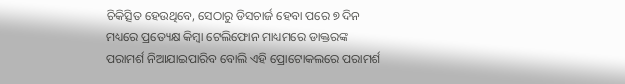ଚିକିତ୍ସିତ ହେଉଥିବେ, ସେଠାରୁ ଡିସଚାର୍ଜ ହେବା ପରେ ୭ ଦିନ ମଧ୍ୟରେ ପ୍ରତ୍ୟେକ୍ଷ କିମ୍ବା ଟେଲିଫୋନ ମାଧ୍ୟମରେ ଡାକ୍ତରଙ୍କ ପରାମର୍ଶ ନିଆଯାଇପାରିବ ବୋଲି ଏହି ପ୍ରୋଟୋକଲରେ ପରାମର୍ଶ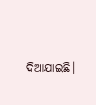ଦିଆଯାଇଛି।